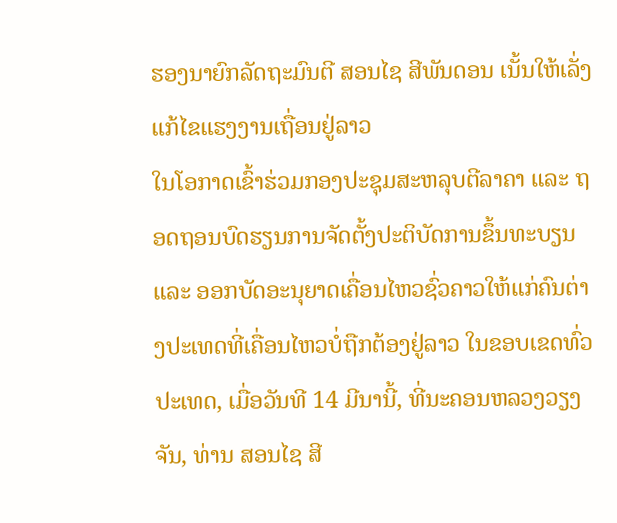ຮອງນາຍົກລັດຖະມົນຕີ ສອນໄຊ ສີພັນດອນ ເນັ້ນໃຫ້ເລັ່ງແກ້ໄຂແຮງງານເຖື່ອນຢູ່ລາວ
ໃນໂອກາດເຂົ້າຮ່ວມກອງປະຊຸມສະຫລຸບຕີລາຄາ ແລະ ຖອດຖອນບົດຮຽນການຈັດຕັ້ງປະຕິບັດການຂຶ້ນທະບຽນ ແລະ ອອກບັດອະນຸຍາດເຄື່ອນໄຫວຊົ່ວຄາວໃຫ້ແກ່ຄົນຕ່າງປະເທດທີ່ເຄື່ອນໄຫວບໍ່ຖືກຕ້ອງຢູ່ລາວ ໃນຂອບເຂດທົ່ວປະເທດ, ເມື່ອວັນທີ 14 ມີນານີ້, ທີ່ນະຄອນຫລວງວຽງຈັນ, ທ່ານ ສອນໄຊ ສີ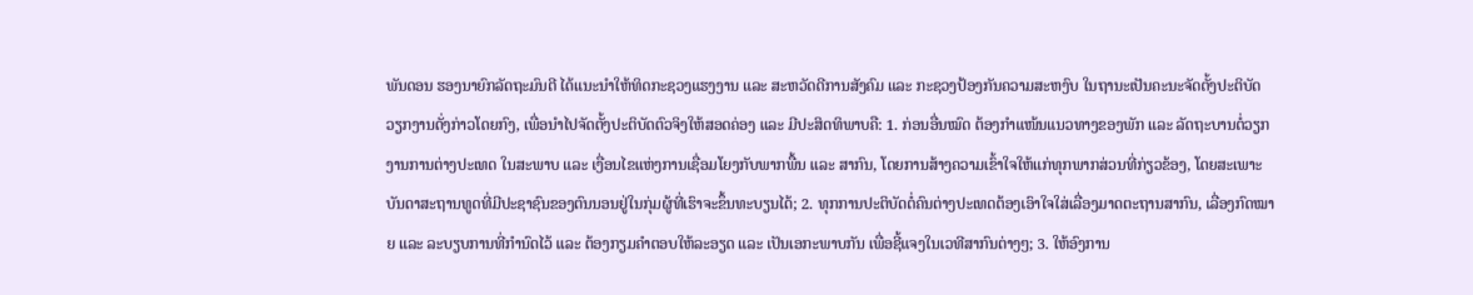ພັນດອນ ຮອງນາຍົກລັດຖະມົນຕີ ໄດ້ແນະນຳໃຫ້ທິດກະຊວງແຮງງານ ແລະ ສະຫວັດດີການສັງຄົມ ແລະ ກະຊວງປ້ອງກັນຄວາມສະຫງົບ ໃນຖານະເປັນຄະນະຈັດຕັ້ງປະຕິບັດວຽກງານດັ່ງກ່າວໂດຍກົງ, ເພື່ອນຳໄປຈັດຕັ້ງປະຕິບັດຕົວຈິງໃຫ້ສອດຄ່ອງ ແລະ ມີປະສິດທິພາບຄື: 1. ກ່ອນອື່ນໝົດ ຕ້ອງກຳແໜ້ນແນວທາງຂອງພັກ ແລະ ລັດຖະບານຕໍ່ວຽກງານການຕ່າງປະເທດ ໃນສະພາບ ແລະ ເງື່ອນໄຂແຫ່ງການເຊື່ອມໂຍງກັບພາກພື້ນ ແລະ ສາກົນ, ໂດຍການສ້າງຄວາມເຂົ້າໃຈໃຫ້ແກ່ທຸກພາກສ່ວນທີ່ກ່ຽວຂ້ອງ, ໂດຍສະເພາະບັນດາສະຖານທູດທີ່ມີປະຊາຊົນຂອງຕົນນອນຢູ່ໃນກຸ່ມຜູ້ທີ່ເຮົາຈະຂຶ້ນທະບຽນໄດ້; 2. ທຸກການປະຕິບັດຕໍ່ຄົນຕ່າງປະເທດຕ້ອງເອົາໃຈໃສ່ເລື່ອງມາດຕະຖານສາກົນ, ເລື່ອງກົດໝາຍ ແລະ ລະບຽບການທີ່ກຳນົດໄວ້ ແລະ ຕ້ອງກຽມຄຳຕອບໃຫ້ລະອຽດ ແລະ ເປັນເອກະພາບກັນ ເພື່ອຊີ້ແຈງໃນເວທີສາກົນຕ່າງໆ; 3. ໃຫ້ອົງການ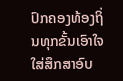ປົກຄອງທ້ອງຖິ່ນທຸກຂັ້ນເອົາໃຈໃສ່ສຶກສາອົບ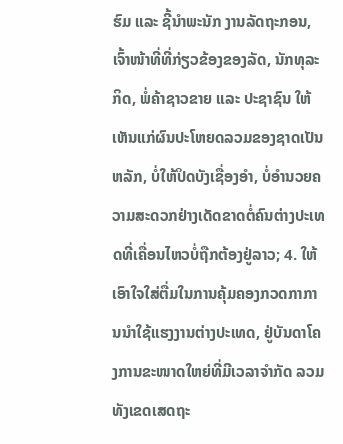ຮົມ ແລະ ຊີ້ນຳພະນັກ ງານລັດຖະກອນ, ເຈົ້າໜ້າທີ່ທີ່ກ່ຽວຂ້ອງຂອງລັດ, ນັກທຸລະກິດ, ພໍ່ຄ້າຊາວຂາຍ ແລະ ປະຊາຊົນ ໃຫ້ເຫັນແກ່ຜົນປະໂຫຍດລວມຂອງຊາດເປັນຫລັກ, ບໍ່ໃຫ້ປິດບັງເຊື່ອງອຳ, ບໍ່ອຳນວຍຄວາມສະດວກຢ່າງເດັດຂາດຕໍ່ຄົນຕ່າງປະເທດທີ່ເຄື່ອນໄຫວບໍ່ຖືກຕ້ອງຢູ່ລາວ; 4. ໃຫ້ເອົາໃຈໃສ່ຕື່ມໃນການຄຸ້ມຄອງກວດກາການນຳໃຊ້ແຮງງານຕ່າງປະເທດ, ຢູ່ບັນດາໂຄງການຂະໜາດໃຫຍ່ທີ່ມີເວລາຈຳກັດ ລວມທັງເຂດເສດຖະ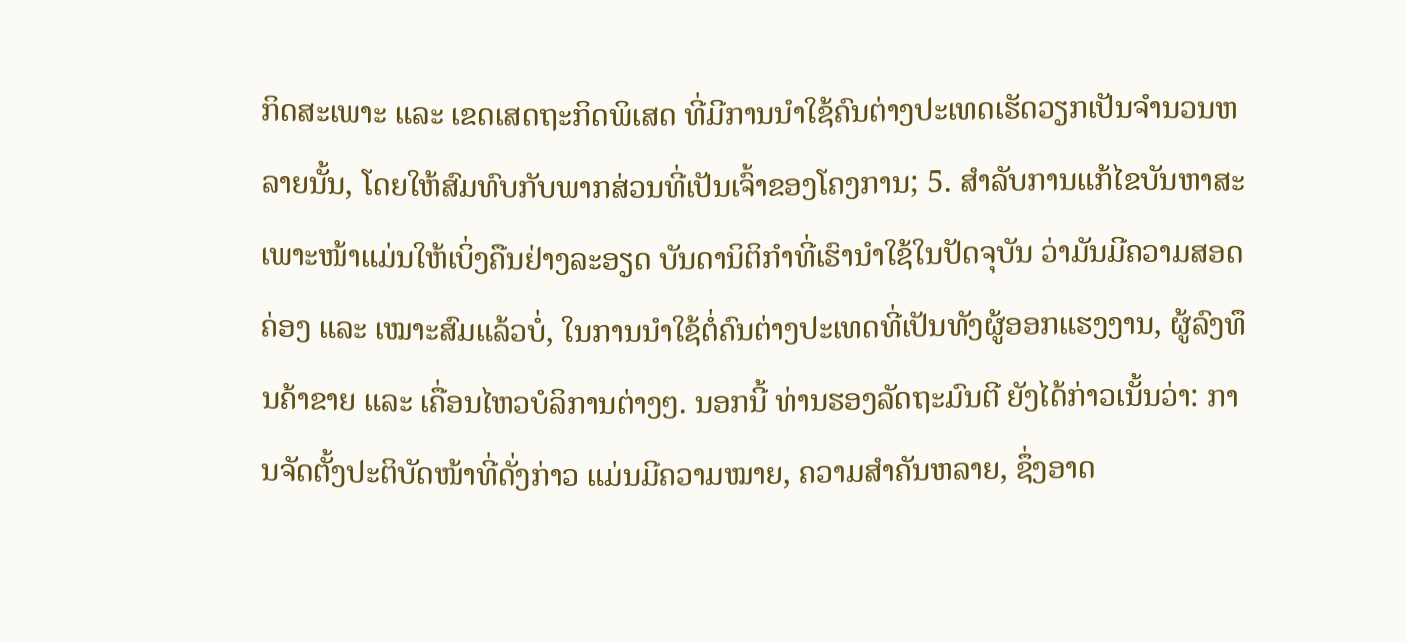ກິດສະເພາະ ແລະ ເຂດເສດຖະກິດພິເສດ ທີ່ມີການນຳໃຊ້ຄົນຕ່າງປະເທດເຮັດວຽກເປັນຈຳນວນຫລາຍນັ້ນ, ໂດຍໃຫ້ສົມທົບກັບພາກສ່ວນທີ່ເປັນເຈົ້າຂອງໂຄງການ; 5. ສຳລັບການແກ້ໄຂບັນຫາສະເພາະໜ້າແມ່ນໃຫ້ເບິ່ງຄືນຢ່າງລະອຽດ ບັນດານິຕິກຳທີ່ເຮົານຳໃຊ້ໃນປັດຈຸບັນ ວ່າມັນມີຄວາມສອດຄ່ອງ ແລະ ເໝາະສົມແລ້ວບໍ່, ໃນການນຳໃຊ້ຕໍ່ຄົນຕ່າງປະເທດທີ່ເປັນທັງຜູ້ອອກແຮງງານ, ຜູ້ລົງທຶນຄ້າຂາຍ ແລະ ເຄື່ອນໄຫວບໍລິການຕ່າງໆ. ນອກນີ້ ທ່ານຮອງລັດຖະມົນຕີ ຍັງໄດ້ກ່າວເນັ້ນວ່າ: ການຈັດຕັ້ງປະຕິບັດໜ້າທີ່ດັ່ງກ່າວ ແມ່ນມີຄວາມໝາຍ, ຄວາມສຳຄັນຫລາຍ, ຊຶ່ງອາດ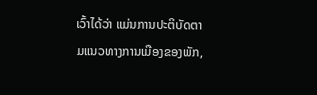ເວົ້າໄດ້ວ່າ ແມ່ນການປະຕິບັດຕາມແນວທາງການເມືອງຂອງພັກ,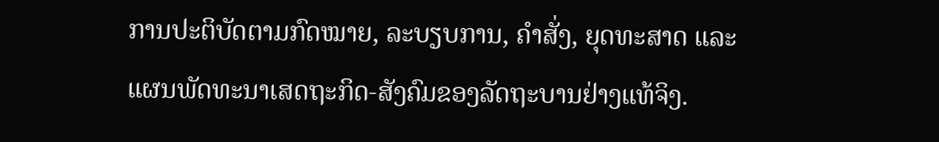ການປະຕິບັດຕາມກົດໝາຍ, ລະບຽບການ, ຄຳສັ່ງ, ຍຸດທະສາດ ແລະ ແຜນພັດທະນາເສດຖະກິດ-ສັງຄົມຂອງລັດຖະບານຢ່າງແທ້ຈິງ.